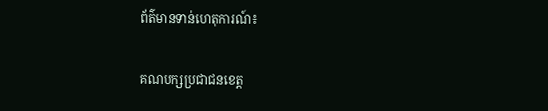ព័ត៌មានទាន់ហេតុការណ៍៖

គណបក្សប្រជាជនខេត្ត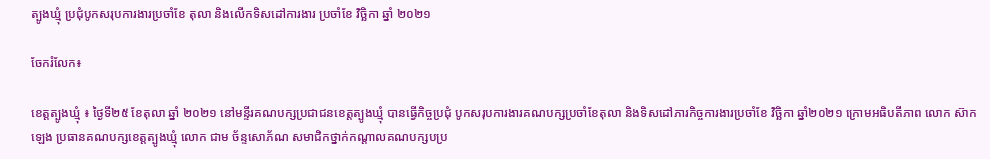ត្បូងឃ្មុំ ប្រជុំបូកសរុបការងារប្រចាំខែ តុលា និងលើកទិសដៅការងារ ប្រចាំខែ វិច្ឆិកា ឆ្នាំ ២០២១

ចែករំលែក៖

ខេត្តត្បូងឃ្មុំ ៖ ថ្ងៃទី២៥ ខែតុលា ឆ្នាំ ២០២១ នៅមន្ទីរគណបក្សប្រជាជនខេត្តត្បូងឃ្មុំ បានធ្វើកិច្ចប្រជុំ បូកសរុបការងារគណបក្សប្រចាំខែតុលា និងទិសដៅភារកិច្ចការងារប្រចាំខែ វិច្ឆិកា ឆ្នាំ២០២១ ក្រោមអធិបតីភាព លោក ស៊ាក ឡេង ប្រធានគណបក្សខេត្តត្បូងឃ្មុំ លោក ជាម ច័ន្ទសោភ័ណ សមាជិកថ្នាក់កណ្តាលគណបក្សបប្រ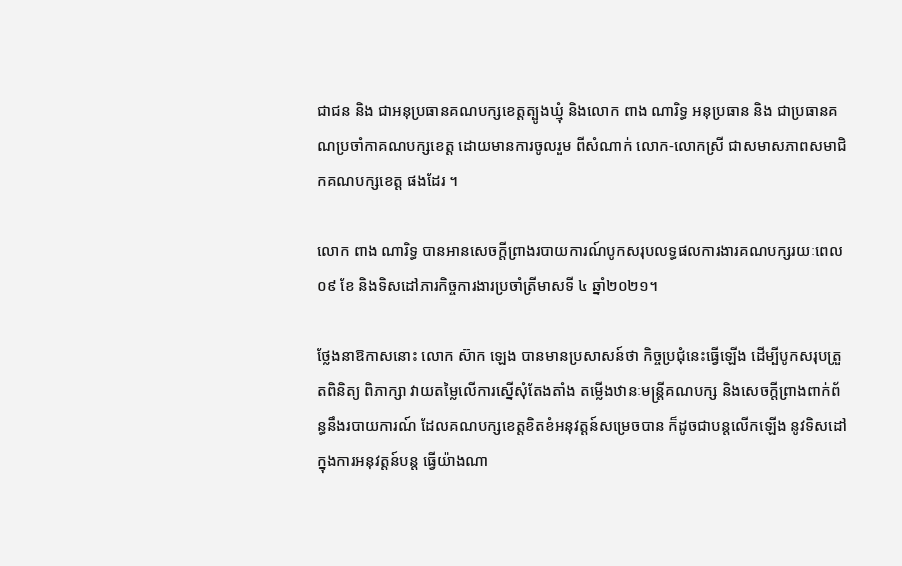ជាជន និង ជាអនុប្រធានគណបក្សខេត្តត្បូងឃ្មុំ និងលោក ពាង ណារិទ្ធ អនុប្រធាន និង ជាប្រធានគណប្រចាំកាគណបក្សខេត្ត ដោយមានការចូលរួម ពីសំណាក់ លោក-លោកស្រី ជាសមាសភាពសមាជិកគណបក្សខេត្ត ផងដែរ ។

លោក ពាង ណារិទ្ធ បានអានសេចក្តីព្រាងរបាយការណ៍បូកសរុបលទ្ធផលការងារគណបក្សរយៈពេល ០៩ ខែ និងទិសដៅភារកិច្ចការងារប្រចាំត្រីមាសទី ៤ ឆ្នាំ២០២១។

ថ្លែងនាឱកាសនោះ លោក ស៊ាក ឡេង បានមានប្រសាសន៍ថា កិច្ចប្រជុំនេះធ្វើឡើង ដើម្បីបូកសរុបត្រួតពិនិត្យ ពិភាក្សា វាយតម្លៃលើការស្នើសុំតែងតាំង តម្លើងឋានៈមន្ត្រីគណបក្ស និងសេចក្តីព្រាងពាក់ព័ន្ធនឹងរបាយការណ៍ ដែលគណបក្សខេត្តខិតខំអនុវត្តន៍សម្រេចបាន ក៏ដូចជាបន្តលើកឡើង នូវទិសដៅក្នុងការអនុវត្តន៍បន្ត ធ្វើយ៉ាងណា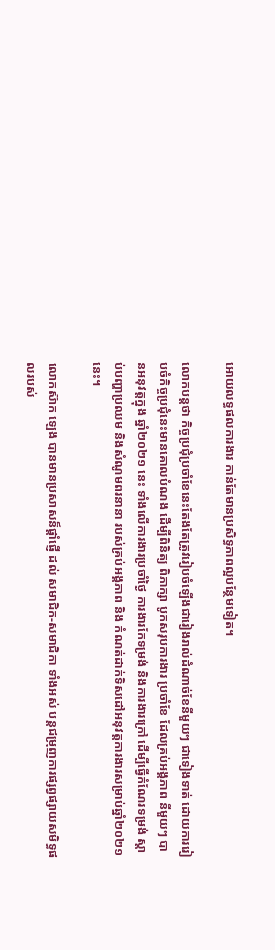អោយលទ្ធផលការងារ កាន់តែមានប្រសិទ្ធភាពល្អបន្ថែមទៀត។

លោកបន្តថា កិច្ចប្រជុំប្រចាំខែនេះតែងតែត្រូវរៀបចំឡើងជារៀងរាល់ដំណាច់ខែនីមួយៗ ជាទៀងទាត់ ដោយការរៀបចំកិច្ចប្រជុំនេះមានគោលបំណង ដើម្បីពិនិត្យ ពិភាក្សា បូកសរុបការងារ ប្រចាំខែ ដែលគ្រប់អង្គភាព នីមួយៗ បានអនុវត្តក្នុង ឆ្នាំ២០២១ នេះ ទាំងលើការងារប្រចាំថ្ងៃ ការងារកែទម្រង់ និងការងារក្រៅ ដើម្បីធ្វើកំណែរទម្រង់ ស្ដាប់បញ្ហាប្រឈម និងសំណូមពរនានា របស់គ្រប់អង្គភាព និង កំណត់ដាក់ទិសដៅអនុវត្តការងារសម្រាប់ឆ្នាំ២០២១ នេះ។

លោកស៊ាក ឡេង បានមានប្រសាសន៏ផ្ដាំផ្ញើ ដល់ សមាជិក-សមាជិកា ទាំងអស់ បន្តជម្រុញការផ្សព្វផ្សាយសមិទ្ធផលរបស់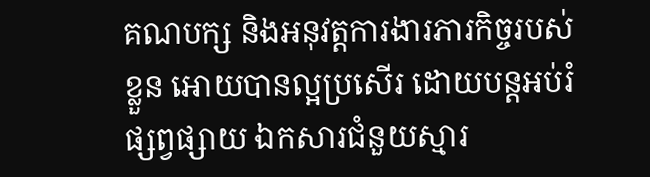គណបក្ស និងអនុវត្តការងារភារកិច្ចរបស់ខ្លួន អោយបានល្អប្រសើរ ដោយបន្តអប់រំ ផ្សព្វផ្សាយ ឯកសារជំនួយស្មារ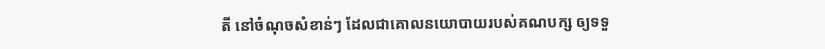តី នៅចំណុចសំខាន់ៗ ដែលជាគោលនយោបាយរបស់គណបក្ស ឲ្យទទួ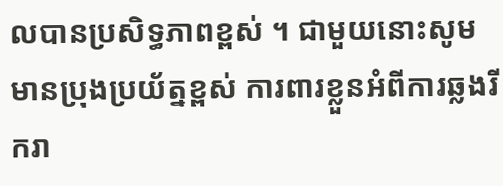លបានប្រសិទ្ធភាពខ្ពស់ ។ ជាមួយនោះសូមមានប្រុងប្រយ័ត្នខ្ពស់ ការពារខ្លួនអំពីការឆ្លងរីករា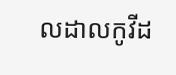លដាលកូវីដ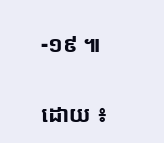-១៩ ៕

ដោយ ៖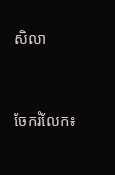សិលា


ចែករំលែក៖